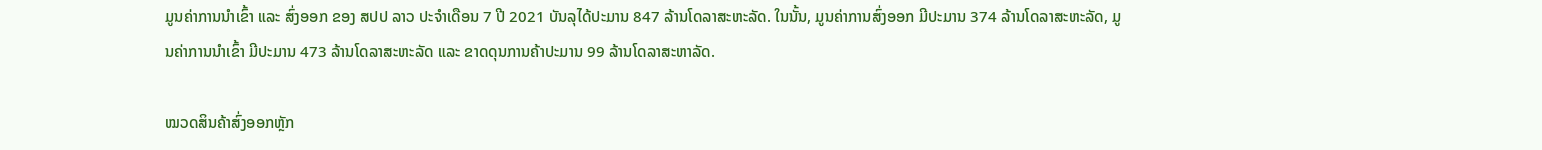ມູນຄ່າການນໍາເຂົ້າ ແລະ ສົ່ງອອກ ຂອງ ສປປ ລາວ ປະຈໍາເດືອນ 7 ປີ 2021 ບັນລຸໄດ້ປະມານ 847 ລ້ານໂດລາສະຫະລັດ. ໃນນັ້ນ, ມູນຄ່າການສົ່ງອອກ ມີປະມານ 374 ລ້ານໂດລາສະຫະລັດ, ມູນຄ່າການນໍາເຂົ້າ ມີປະມານ 473 ລ້ານໂດລາສະຫະລັດ ແລະ ຂາດດຸນການຄ້າປະມານ 99 ລ້ານໂດລາສະຫາລັດ.

ໝວດສິນຄ້າສົ່ງອອກຫຼັກ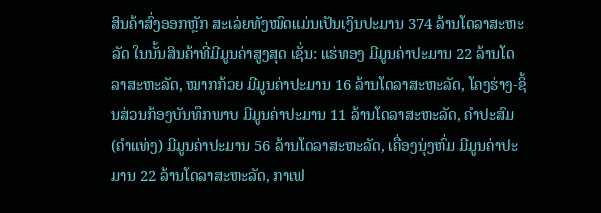ສິນຄ້າສົ່ງອອກຫຼັກ ສະເລ່ຍທັງໝົດແມ່ນເປັນເງິນປະມານ 374 ລ້ານໂດລາສະຫະລັດ ໃນນັ້ນສິນຄ້າທີ່ມີມູນຄ່າສູງສຸດ ເຊັ່ນ: ແຮ່ທອງ ມີມູນຄ່າປະມານ 22 ລ້ານໂດລາສະຫະລັດ, ໝາກກ້ວຍ ມີມູນຄ່າປະມານ 16 ລ້ານໂດລາສະຫະລັດ, ໂຄງຮ່າງ-ຊິ້ນສ່ວນກ້ອງບັນທຶກພາບ ມີມູນຄ່າປະມານ 11 ລ້ານໂດລາສະຫະລັດ, ຄໍາປະສົມ (ຄຳແທ່ງ) ມີມູນຄ່າປະມານ 56 ລ້ານໂດລາສະຫະລັດ, ເຄື່ອງນຸ່ງຫົ່ມ ມີມູນຄ່າປະມານ 22 ລ້ານໂດລາສະຫະລັດ, ກາເຟ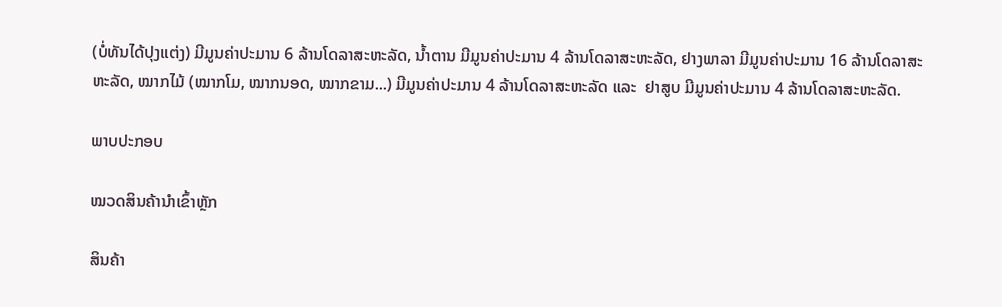(ບໍ່ທັນໄດ້ປຸງແຕ່ງ) ມີມູນຄ່າປະມານ 6 ລ້ານໂດລາສະຫະລັດ, ນໍ້າຕານ ມີມູນຄ່າປະມານ 4 ລ້ານໂດລາສະຫະລັດ, ຢາງພາລາ ມີມູນຄ່າປະມານ 16 ລ້ານໂດລາສະຫະລັດ, ໝາກໄມ້ (ໝາກໂມ, ໝາກນອດ, ໝາກຂາມ...) ມີມູນຄ່າປະມານ 4 ລ້ານໂດລາສະຫະລັດ ແລະ  ຢາສູບ ມີມູນຄ່າປະມານ 4 ລ້ານໂດລາສະຫະລັດ.

ພາບປະກອບ

ໝວດສິນຄ້ານໍາເຂົ້າຫຼັກ

ສິນຄ້າ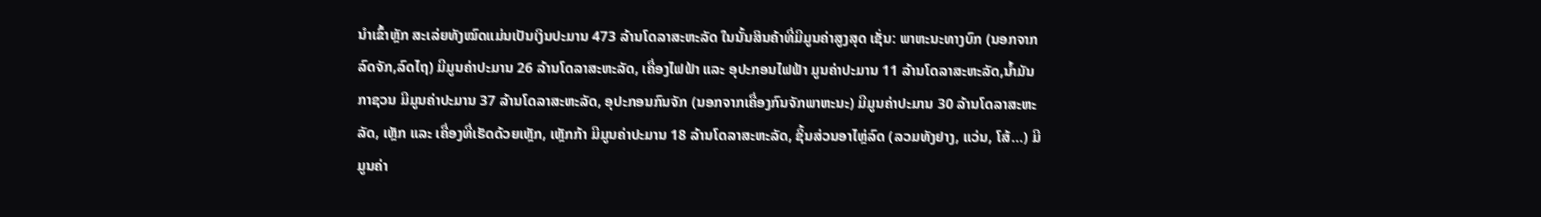ນໍາເຂົ້າຫຼັກ ສະເລ່ຍທັງໝົດແມ່ນເປັນເງິນປະມານ 473 ລ້ານໂດລາສະຫະລັດ ໃນນັ້ນສິນຄ້າທີ່ມີມູນຄ່າສູງສຸດ ເຊັ່ນ: ພາຫະນະທາງບົກ (ນອກຈາກລົດຈັກ,ລົດໄຖ) ມີມູນຄ່າປະມານ 26 ລ້ານໂດລາສະຫະລັດ, ເຄື່ອງໄຟຟ້າ ແລະ ອຸປະກອນໄຟຟ້າ ມູນຄ່າປະມານ 11 ລ້ານໂດລາສະຫະລັດ,ນ້ຳມັນກາຊວນ ມີມູນຄ່າປະມານ 37 ລ້ານໂດລາສະຫະລັດ, ອຸປະກອນກົນຈັກ (ນອກຈາກເຄື່ອງກົນຈັກພາຫະນະ) ມີມູນຄ່າປະມານ 30 ລ້ານໂດລາສະຫະລັດ, ເຫຼັກ ແລະ ເຄື່ອງທີ່ເຮັດດ້ວຍເຫຼັກ, ເຫຼັກກ້າ ມີມູນຄ່າປະມານ 18 ລ້ານໂດລາສະຫະລັດ, ຊິ້ນສ່ວນອາໄຫຼ່ລົດ (ລວມທັງຢາງ, ແວ່ນ, ໂສ້...) ມີມູນຄ່າ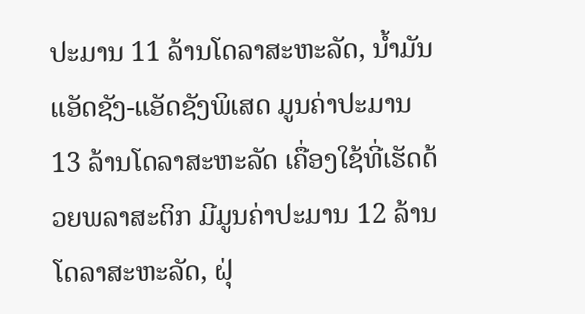ປະມານ 11 ລ້ານໂດລາສະຫະລັດ, ນ້ຳມັນແອັດຊັງ-ແອັດຊັງພິເສດ ມູນຄ່າປະມານ 13 ລ້ານໂດລາສະຫະລັດ ເຄື່ອງໃຊ້ທີ່ເຮັດດ້ວຍພລາສະຕິກ ມີມູນຄ່າປະມານ 12 ລ້ານໂດລາສະຫະລັດ, ຝຸ່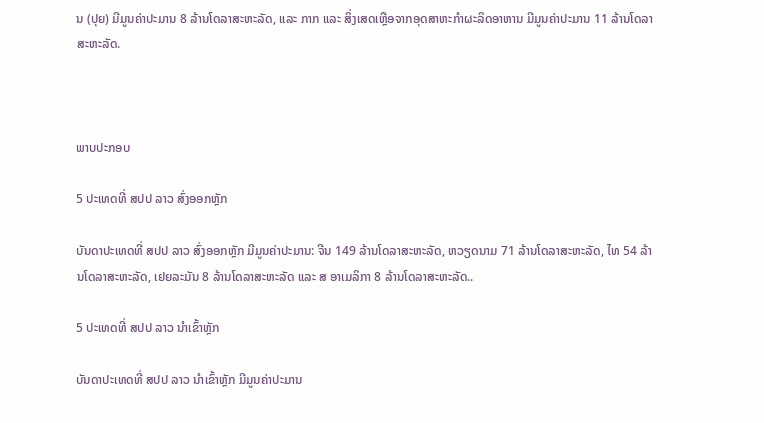ນ (ປຸຍ) ມີມູນຄ່າປະມານ 8 ລ້ານໂດລາສະຫະລັດ, ແລະ ກາກ ແລະ ສິ່ງເສດເຫຼືອຈາກອຸດສາຫະກຳຜະລິດອາຫານ ມີມູນຄ່າປະມານ 11 ລ້ານໂດລາສະຫະລັດ.



ພາບປະກອບ

5 ປະເທດທີ່ ສປປ ລາວ ສົ່ງອອກຫຼັກ

ບັນດາປະເທດທີ່ ສປປ ລາວ ສົ່ງອອກຫຼັກ ມີມູນຄ່າປະມານ: ຈີນ 149 ລ້ານໂດລາສະຫະລັດ, ຫວຽດນາມ 71 ລ້ານໂດລາສະຫະລັດ, ໄທ 54 ລ້ານໂດລາສະຫະລັດ, ເຢຍລະມັນ 8 ລ້ານໂດລາສະຫະລັດ ແລະ ສ ອາເມລິກາ 8 ລ້ານໂດລາສະຫະລັດ..

5 ປະເທດທີ່ ສປປ ລາວ ນໍາເຂົ້າຫຼັກ

ບັນດາປະເທດທີ່ ສປປ ລາວ ນໍາເຂົ້າຫຼັກ ມີມູນຄ່າປະມານ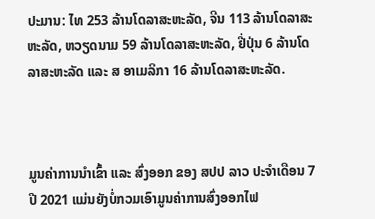ປະມານ: ໄທ 253 ລ້ານໂດລາສະຫະລັດ, ຈີນ 113 ລ້ານໂດລາສະຫະລັດ, ຫວຽດນາມ 59 ລ້ານໂດລາສະຫະລັດ, ຢີ່ປຸ່ນ 6 ລ້ານໂດລາສະຫະລັດ ແລະ ສ ອາເມລິກາ 16 ລ້ານໂດລາສະຫະລັດ.



ມູນຄ່າການນໍາເຂົ້າ ແລະ ສົ່ງອອກ ຂອງ ສປປ ລາວ ປະຈໍາເດືອນ 7 ປີ 2021 ແມ່ນຍັງບໍ່ກວມເອົາມູນຄ່າການສົ່ງອອກໄຟ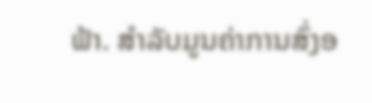ຟ້າ. ສໍາລັບມູນຄ່າການສົ່ງອ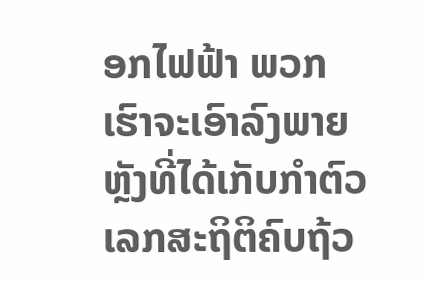ອກໄຟຟ້າ ພວກເຮົາຈະເອົາລົງພາຍຫຼັງທີ່ໄດ້ເກັບກໍາຕົວເລກສະຖິຕິຄົບຖ້ວ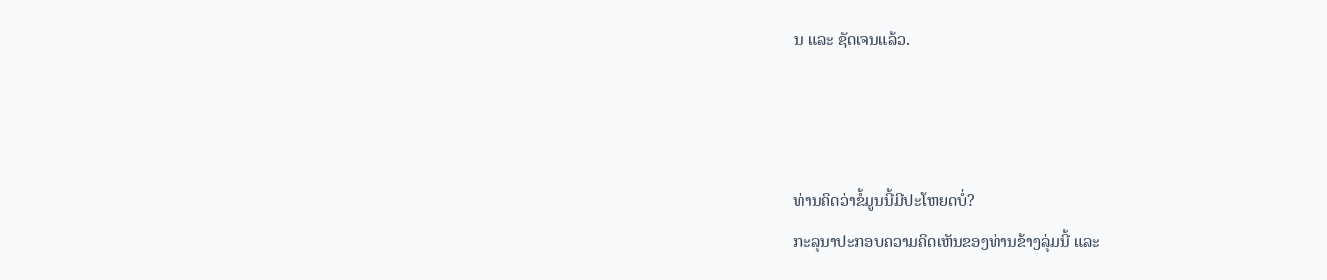ນ ແລະ ຊັດເຈນແລ້ວ.



ທ່ານຄິດວ່າຂໍ້ມູນນີ້ມີປະໂຫຍດບໍ່?
ກະລຸນາປະກອບຄວາມຄິດເຫັນຂອງທ່ານຂ້າງລຸ່ມນີ້ ແລະ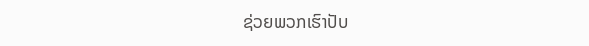ຊ່ວຍພວກເຮົາປັບ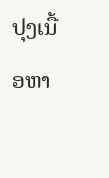ປຸງເນື້ອຫາ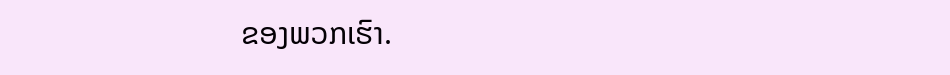ຂອງພວກເຮົາ.